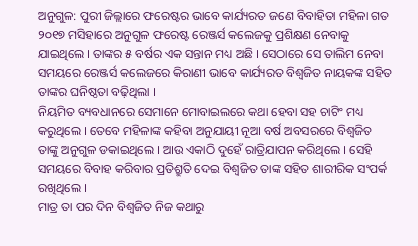ଅନୁଗୁଳ: ପୁରୀ ଜିଲ୍ଲାରେ ଫରେଷ୍ଟର ଭାବେ କାର୍ଯ୍ୟରତ ଜଣେ ବିବାହିତା ମହିଳା ଗତ ୨୦୧୭ ମସିହାରେ ଅନୁଗୁଳ ଫରେଷ୍ଟ ରେଞ୍ଜର୍ସ କଲେଜକୁ ପ୍ରଶିକ୍ଷଣ ନେବାକୁ ଯାଇଥିଲେ । ତାଙ୍କର ୫ ବର୍ଷର ଏକ ସନ୍ତାନ ମଧ୍ୟ ଅଛି । ସେଠାରେ ସେ ତାଲିମ ନେବା ସମୟରେ ରେଞ୍ଜର୍ସ କଲେଜରେ କିରାଣୀ ଭାବେ କାର୍ଯ୍ୟରତ ବିଶ୍ୱଜିତ ନାୟକଙ୍କ ସହିତ ତାଙ୍କର ଘନିଷ୍ଠତା ବଢ଼ିଥିଲା ।
ନିୟମିତ ବ୍ୟବଧାନରେ ସେମାନେ ମୋବାଇଲରେ କଥା ହେବା ସହ ଚାଟିଂ ମଧ୍ୟ କରୁଥିଲେ । ତେବେ ମହିଳାଙ୍କ କହିବା ଅନୁଯାୟୀ ନୂଆ ବର୍ଷ ଅବସରରେ ବିଶ୍ୱଜିତ ତାଙ୍କୁ ଅନୁଗୁଳ ଡକାଇଥିଲେ । ଆଉ ଏକାଠି ଦୁହେଁ ରାତ୍ରିଯାପନ କରିଥିଲେ । ସେହି ସମୟରେ ବିବାହ କରିବାର ପ୍ରତିଶ୍ରୁତି ଦେଇ ବିଶ୍ୱଜିତ ତାଙ୍କ ସହିତ ଶାରୀରିକ ସଂପର୍କ ରଖିଥିଲେ ।
ମାତ୍ର ତା ପର ଦିନ ବିଶ୍ୱଜିତ ନିଜ କଥାରୁ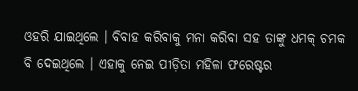ଓହରି ଯାଇଥିଲେ । ବିବାହ କରିବାକୁ ମନା କରିବା ସହ ତାଙ୍କୁ ଧମକ୍ ଚମକ ବି ଦେଇଥିଲେ । ଏହାକୁ ନେଇ ପୀଡ଼ିତା ମହିଳା ଫରେଷ୍ଟର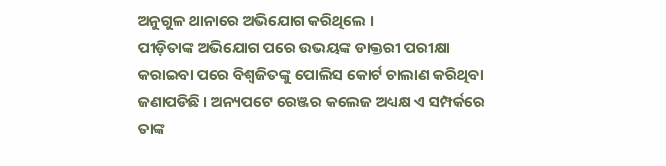ଅନୁଗୁଳ ଥାନାରେ ଅଭିଯୋଗ କରିଥିଲେ ।
ପୀଡ଼ିତାଙ୍କ ଅଭିଯୋଗ ପରେ ଉଭୟଙ୍କ ଡାକ୍ତରୀ ପରୀକ୍ଷା କରାଇବା ପରେ ବିଶ୍ୱଜିତଙ୍କୁ ପୋଲିସ କୋର୍ଟ ଚାଲାଣ କରିଥିବା ଜଣାପଡିଛି । ଅନ୍ୟପଟେ ରେଞ୍ଜର କଲେଜ ଅଧ୍ୟକ୍ଷ ଏ ସମ୍ପର୍କରେ ତାଙ୍କ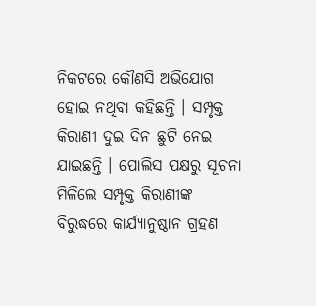ନିକଟରେ କୌଣସି ଅଭିଯୋଗ ହୋଇ ନଥିବା କହିଛନ୍ତି । ସମ୍ପୃକ୍ତ କିରାଣୀ ଦୁଇ ଦିନ ଛୁଟି ନେଇ ଯାଇଛନ୍ତି । ପୋଲିସ ପକ୍ଷରୁ ସୂଚନା ମିଳିଲେ ସମ୍ପୃକ୍ତ କିରାଣୀଙ୍କ ବିରୁଦ୍ଧରେ କାର୍ଯ୍ୟାନୁଷ୍ଠାନ ଗ୍ରହଣ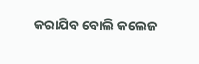କରାଯିବ ବୋଲି କଲେଜ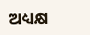ଅଧ୍ୟକ୍ଷ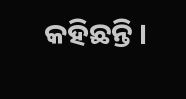କହିଛନ୍ତି ।